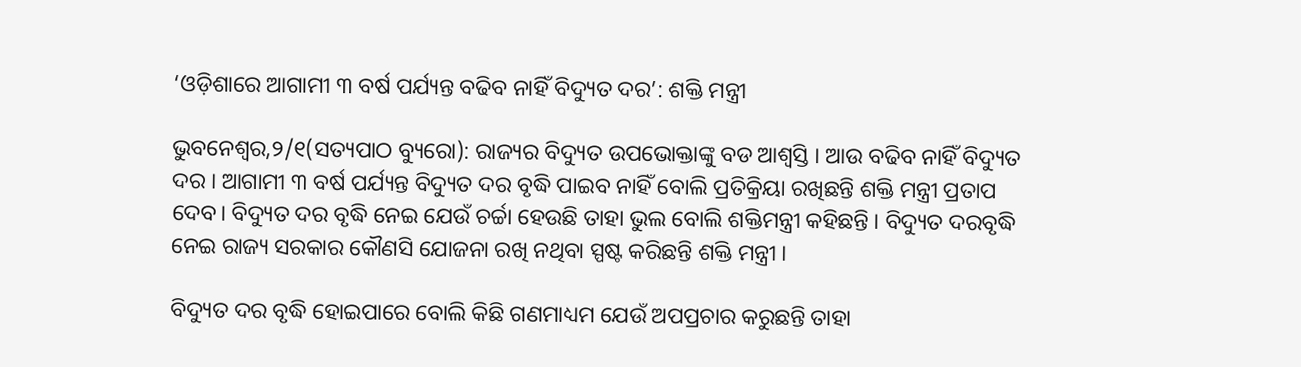‘ଓଡ଼ିଶାରେ ଆଗାମୀ ୩ ବର୍ଷ ପର୍ଯ୍ୟନ୍ତ ବଢିବ ନାହିଁ ବିଦ୍ୟୁତ ଦର’: ଶକ୍ତି ମନ୍ତ୍ରୀ

ଭୁବନେଶ୍ୱର,୨/୧(ସତ୍ୟପାଠ ବ୍ୟୁରୋ): ରାଜ୍ୟର ବିଦ୍ୟୁତ ଉପଭୋକ୍ତାଙ୍କୁ ବଡ ଆଶ୍ବସ୍ତି । ଆଉ ବଢିବ ନାହିଁ ବିଦ୍ୟୁତ ଦର । ଆଗାମୀ ୩ ବର୍ଷ ପର୍ଯ୍ୟନ୍ତ ବିଦ୍ୟୁତ ଦର ବୃଦ୍ଧି ପାଇବ ନାହିଁ ବୋଲି ପ୍ରତିକ୍ରିୟା ରଖିଛନ୍ତି ଶକ୍ତି ମନ୍ତ୍ରୀ ପ୍ରତାପ ଦେବ। ବିଦ୍ୟୁତ ଦର ବୃଦ୍ଧି ନେଇ ଯେଉଁ ଚର୍ଚ୍ଚା ହେଉଛି ତାହା ଭୁଲ ବୋଲି ଶକ୍ତିମନ୍ତ୍ରୀ କହିଛନ୍ତି । ବିଦ୍ୟୁତ ଦରବୃଦ୍ଧି ନେଇ ରାଜ୍ୟ ସରକାର କୌଣସି ଯୋଜନା ରଖି ନଥିବା ସ୍ପଷ୍ଟ କରିଛନ୍ତି ଶକ୍ତି ମନ୍ତ୍ରୀ ।

ବିଦ୍ୟୁତ ଦର ବୃଦ୍ଧି ହୋଇପାରେ ବୋଲି କିଛି ଗଣମାଧ୍ୟମ ଯେଉଁ ଅପପ୍ରଚାର କରୁଛନ୍ତି ତାହା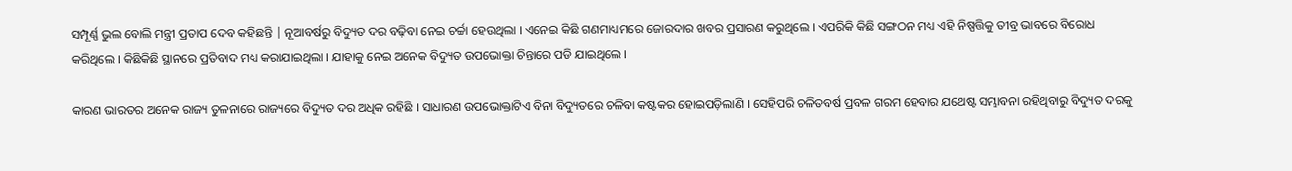ସମ୍ପୂର୍ଣ୍ଣ ଭୁଲ ବୋଲି ମନ୍ତ୍ରୀ ପ୍ରତାପ ଦେବ କହିଛନ୍ତି | ନୂଆବର୍ଷରୁ ବିଦ୍ୟୁତ ଦର ବଢ଼ିବା ନେଇ ଚର୍ଚ୍ଚା ହେଉଥିଲା । ଏନେଇ କିଛି ଗଣମାଧ୍ୟମରେ ଜୋରଦାର ଖବର ପ୍ରସାରଣ କରୁଥିଲେ । ଏପରିକି କିଛି ସଙ୍ଗଠନ ମଧ୍ୟ ଏହି ନିଷ୍ପତ୍ତିକୁ ତୀବ୍ର ଭାବରେ ବିରୋଧ କରିଥିଲେ । କିଛିକିଛି ସ୍ଥାନରେ ପ୍ରତିବାଦ ମଧ୍ୟ କରାଯାଇଥିଲା । ଯାହାକୁ ନେଇ ଅନେକ ବିଦ୍ୟୁତ ଉପଭୋକ୍ତା ଚିନ୍ତାରେ ପଡି ଯାଇଥିଲେ ।

କାରଣ ଭାରତର ଅନେକ ରାଜ୍ୟ ତୁଳନାରେ ରାଜ୍ୟରେ ବିଦ୍ୟୁତ ଦର ଅଧିକ ରହିଛି । ସାଧାରଣ ଉପଭୋକ୍ତାଟିଏ ବିନା ବିଦ୍ୟୁତରେ ଚଳିବା କଷ୍ଟକର ହୋଇପଡ଼ିଲାଣି । ସେହିପରି ଚଳିତବର୍ଷ ପ୍ରବଳ ଗରମ ହେବାର ଯଥେଷ୍ଟ ସମ୍ଭାବନା ରହିଥିବାରୁ ବିଦ୍ୟୁତ ଦରକୁ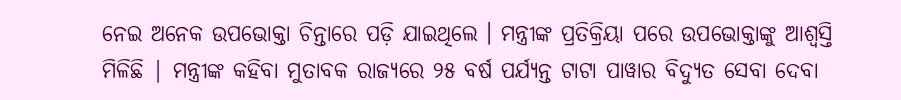ନେଇ ଅନେକ ଉପଭୋକ୍ତା ଚିନ୍ତାରେ ପଡ଼ି ଯାଇଥିଲେ । ମନ୍ତ୍ରୀଙ୍କ ପ୍ରତିକ୍ରିୟା ପରେ ଉପଭୋକ୍ତାଙ୍କୁ ଆଶ୍ବସ୍ତି ମିଳିଛି | ମନ୍ତ୍ରୀଙ୍କ କହିବା ମୁତାବକ ରାଜ୍ୟରେ ୨୫ ବର୍ଷ ପର୍ଯ୍ୟନ୍ତ ଟାଟା ପାୱାର ବିଦ୍ୟୁତ ସେବା ଦେବା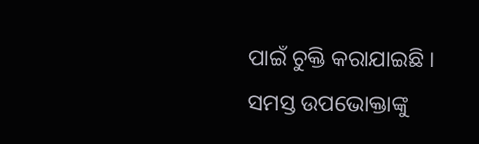ପାଇଁ ଚୁକ୍ତି କରାଯାଇଛି । ସମସ୍ତ ଉପଭୋକ୍ତାଙ୍କୁ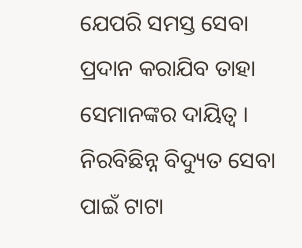ଯେପରି ସମସ୍ତ ସେବା ପ୍ରଦାନ କରାଯିବ ତାହା ସେମାନଙ୍କର ଦାୟିତ୍ବ । ନିରବିଛିନ୍ନ ବିଦ୍ୟୁତ ସେବା ପାଇଁ ଟାଟା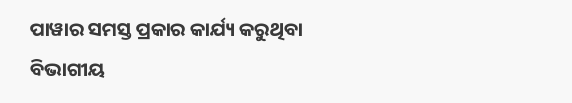ପାୱାର ସମସ୍ତ ପ୍ରକାର କାର୍ଯ୍ୟ କରୁଥିବା ବିଭାଗୀୟ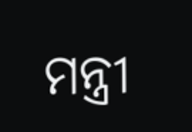ମନ୍ତ୍ରୀ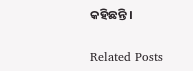କହିଛନ୍ତି ।

Related Posts